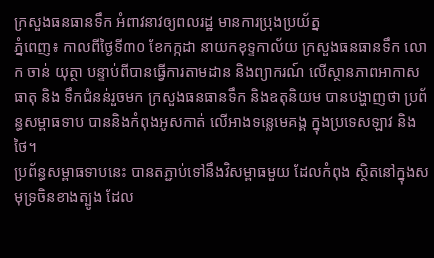ក្រសួងធនធានទឹក អំពាវនាវឲ្យពលរដ្ឋ មានការប្រុងប្រយ័ត្ន
ភ្នំពេញ៖ កាលពីថ្ងៃទី៣០ ខែកក្កដា នាយកខុទ្ទកាល័យ ក្រសួងធនធានទឹក លោក ចាន់ យុត្ថា បន្ទាប់ពីបានធ្វើការតាមដាន និងព្យាករណ៍ លើស្ថានភាពអាកាសធាតុ និង ទឹកជំនន់រួចមក ក្រសួងធនធានទឹក និងឧតុនិយម បានបង្ហាញថា ប្រព័ន្ធសម្ពាធទាប បាននិងកំពុងអូសកាត់ លើអាងទន្លេមេគង្គ ក្នុងប្រទេសឡាវ និងថៃ។
ប្រព័ន្ធសម្ពាធទាបនេះ បានតភ្ជាប់ទៅនឹងវិសម្ពាធមួយ ដែលកំពុង ស្ថិតនៅក្នុងសមុទ្រចិនខាងត្បូង ដែល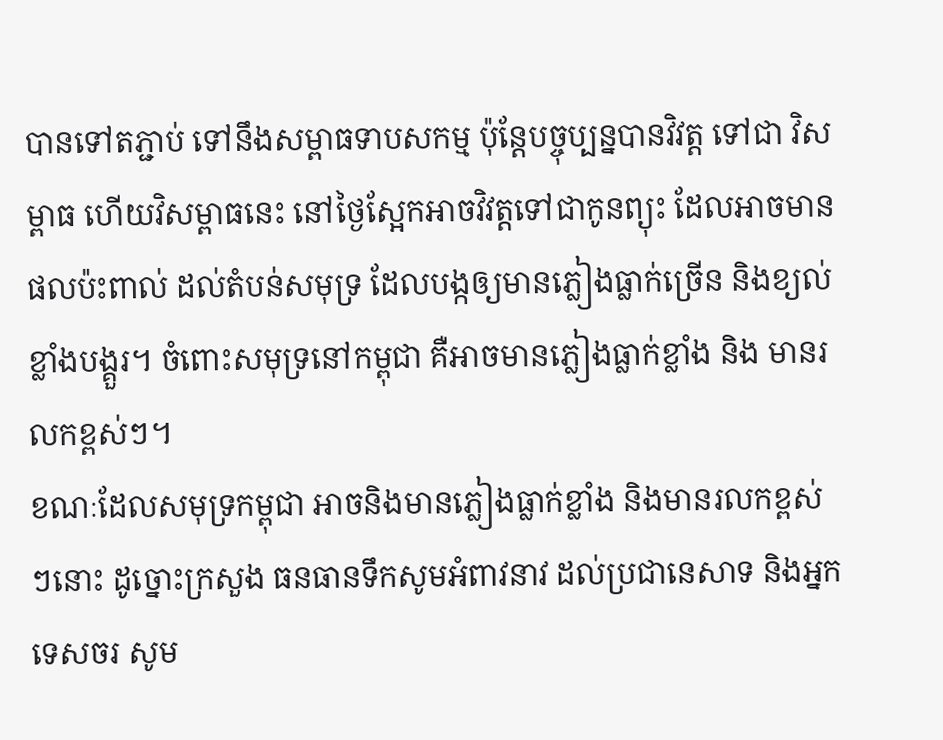បានទៅតភ្ជាប់ ទៅនឹងសម្ពាធទាបសកម្ម ប៉ុន្តែបច្ចុប្បន្នបានវិវត្ត ទៅជា វិសម្ពាធ ហើយវិសម្ពាធនេះ នៅថ្ងៃស្អែកអាចវិវត្តទៅជាកូនព្យុះ ដែលអាចមានផលប៉ះពាល់ ដល់តំបន់សមុទ្រ ដែលបង្កឲ្យមានភ្លៀងធ្លាក់ច្រើន និងខ្យល់ខ្លាំងបង្គួរ។ ចំពោះសមុទ្រនៅកម្ពុជា គឺអាចមានភ្លៀងធ្លាក់ខ្លាំង និង មានរលកខ្ពស់ៗ។
ខណៈដែលសមុទ្រកម្ពុជា អាចនិងមានភ្លៀងធ្លាក់ខ្លាំង និងមានរលកខ្ពស់ៗនោះ ដូច្នោះក្រសួង ធនធានទឹកសូមអំពាវនាវ ដល់ប្រជានេសាទ និងអ្នកទេសចរ សូម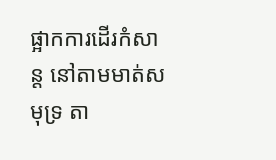ផ្អាកការដើរកំសាន្ត នៅតាមមាត់សមុទ្រ តា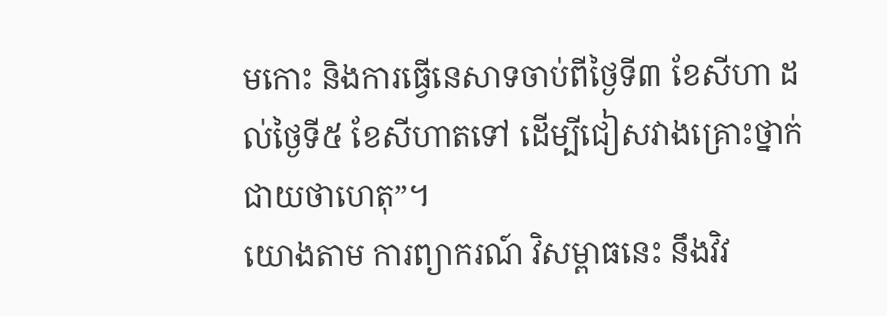មកោះ និងការធ្វើនេសាទចាប់ពីថ្ងៃទី៣ ខែសីហា ដល់ថ្ងៃទី៥ ខែសីហាតទៅ ដើម្បីជៀសវាងគ្រោះថ្នាក់ ជាយថាហេតុ”។
យោងតាម ការព្យាករណ៍ វិសម្ពាធនេះ នឹងវិវ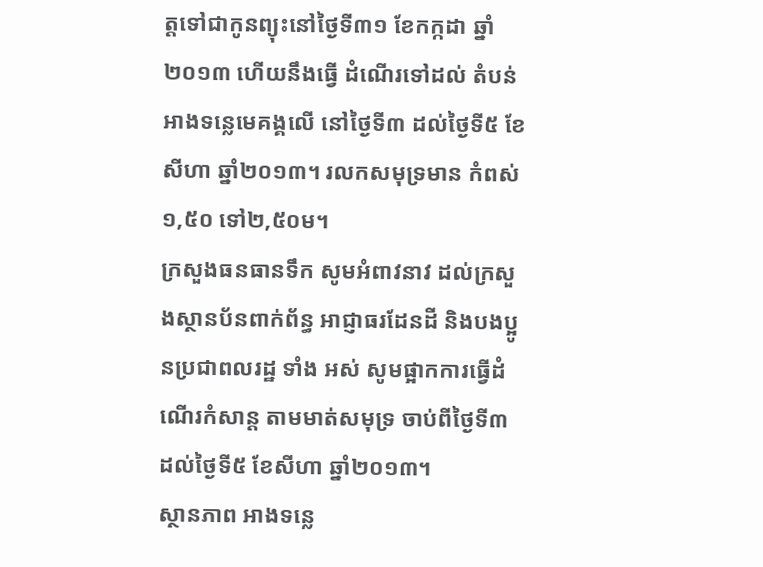ត្តទៅជាកូនព្យុះនៅថ្ងៃទី៣១ ខែកក្កដា ឆ្នាំ២០១៣ ហើយនឹងធ្វើ ដំណើរទៅដល់ តំបន់អាងទន្លេមេគង្គលើ នៅថ្ងៃទី៣ ដល់ថ្ងៃទី៥ ខែសីហា ឆ្នាំ២០១៣។ រលកសមុទ្រមាន កំពស់១,៥០ ទៅ២,៥០ម។
ក្រសួងធនធានទឹក សូមអំពាវនាវ ដល់ក្រសួងស្ថានប័នពាក់ព័ន្ធ អាជ្ញាធរដែនដី និងបងប្អូនប្រជាពលរដ្ឋ ទាំង អស់ សូមផ្អាកការធ្វើដំណើរកំសាន្ត តាមមាត់សមុទ្រ ចាប់ពីថ្ងៃទី៣ ដល់ថ្ងៃទី៥ ខែសីហា ឆ្នាំ២០១៣។
ស្ថានភាព អាងទន្លេ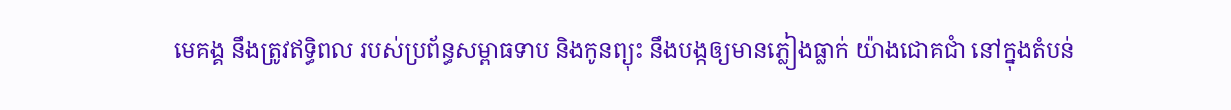មេគង្គ នឹងត្រូវឥទ្ធិពល របស់ប្រព័ន្ធសម្ពាធទាប និងកូនព្យុះ នឹងបង្កឲ្យមានភ្លៀងធ្លាក់ យ៉ាងជោគជាំ នៅក្នុងតំបន់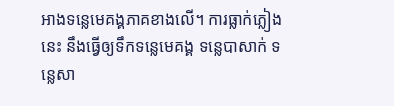អាងទន្លេមេគង្គភាគខាងលើ។ ការធ្លាក់ភ្លៀងនេះ នឹងធ្វើឲ្យទឹកទន្លេមេគង្គ ទន្លេបាសាក់ ទន្លេសា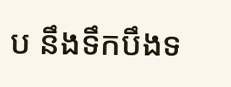ប នឹងទឹកបឹងទ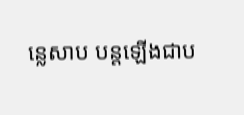ន្លេសាប បន្តឡើងជាប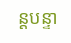ន្តបន្ទា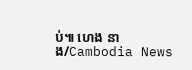ប់៕ ហេង នាង/Cambodia News